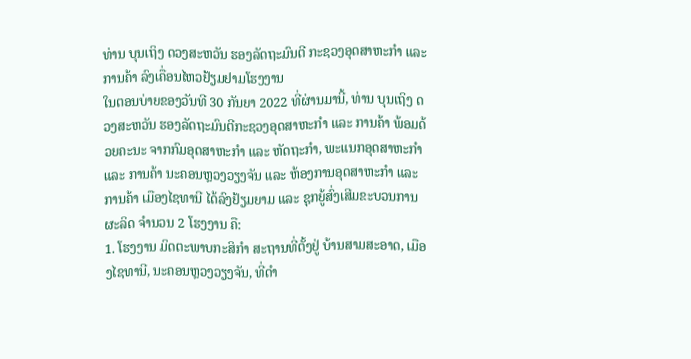ທ່ານ ບຸນເຖິງ ດວງສະຫວັນ ຮອງລັດຖະມົນຕີ ກະຊວງອຸດສາຫະກຳ ແລະ ການຄ້າ ລົງເຄື່ອນໄຫວຢ້ຽມຢາມໂຮງງານ
ໃນຕອນບ່າຍຂອງວັນທີ 30 ກັນຍາ 2022 ທີ່ຜ່ານມານີ້, ທ່ານ ບຸນເຖິງ ດວງສະຫວັນ ຮອງລັດຖະມົນຕີກະຊວງອຸດສາຫະກຳ ແລະ ການຄ້າ ພ້ອມດ້ວຍຄະນະ ຈາກກົມອຸດສາຫະກຳ ແລະ ຫັດຖະກໍາ, ພະແນກອຸດສາຫະກຳ ແລະ ການຄ້າ ນະຄອນຫຼວງວຽງຈັນ ແລະ ຫ້ອງການອຸດສາຫະກຳ ແລະ ການຄ້າ ເມືອງໄຊທານີ ໄດ້ລົງຢ້ຽມຍາມ ແລະ ຊຸກຍູ້ສົ່ງເສີມຂະບວນການຜະລິດ ຈຳນວນ 2 ໂຮງງານ ຄື:
1. ໂຮງງານ ມິດຕະພາບກະສິກຳ ສະຖານທີ່ຕັ້ງຢູ່ ບ້ານສາມສະອາດ, ເມືອງໄຊທານີ, ນະຄອນຫຼວງວຽງຈັນ, ທີ່ດຳ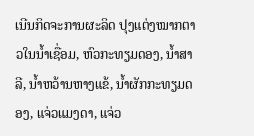ເນີນກິດຈະການຜະລິດ ປຸງແຕ່ງໝາກຕາວໃນນໍ້າເຊື່ອມ, ຫົວກະທຽມດອງ, ນໍ້າສາລີ, ນໍ້າຫວ້ານຫາງແຂ້, ນໍ້າຜັກກະທຽມດອງ, ແຈ່ວແມງດາ, ແຈ່ວ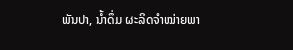ພັນປາ, ນໍ້າດຶ່ມ ຜະລິດຈໍາໝ່າຍພາ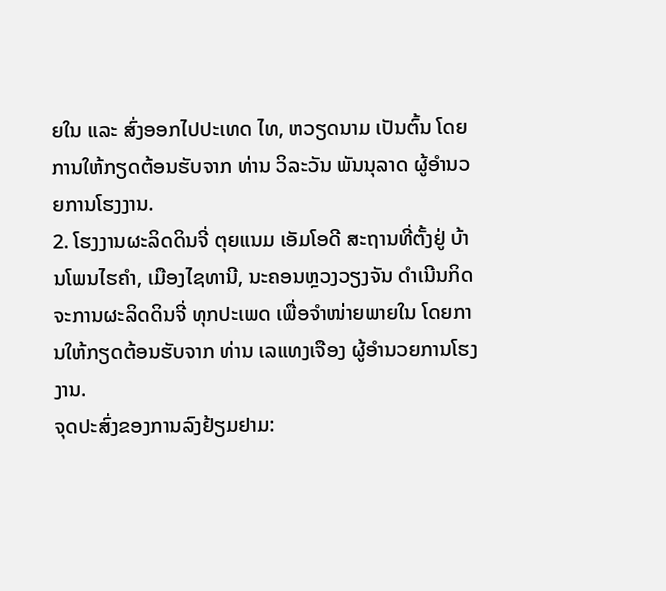ຍໃນ ແລະ ສົ່ງອອກໄປປະເທດ ໄທ, ຫວຽດນາມ ເປັນຕົ້ນ ໂດຍການໃຫ້ກຽດຕ້ອນຮັບຈາກ ທ່ານ ວິລະວັນ ພັນນຸລາດ ຜູ້ອໍານວຍການໂຮງງານ.
2. ໂຮງງານຜະລິດດິນຈີ່ ຕຸຍແນມ ເອັມໂອດີ ສະຖານທີ່ຕັ້ງຢູ່ ບ້ານໂພນໄຮຄໍາ, ເມືອງໄຊທານີ, ນະຄອນຫຼວງວຽງຈັນ ດຳເນີນກິດຈະການຜະລິດດິນຈີ່ ທຸກປະເພດ ເພື່ອຈຳໜ່າຍພາຍໃນ ໂດຍການໃຫ້ກຽດຕ້ອນຮັບຈາກ ທ່ານ ເລແທງເຈືອງ ຜູ້ອຳນວຍການໂຮງງານ.
ຈຸດປະສົ່ງຂອງການລົງຢ້ຽມຢາມ: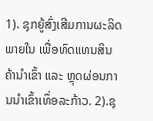1). ຊຸກຍູ້ສົ່ງເສີມການຜະລິດພາຍໃນ ເພື່ອທົດແທນສິນຄ້ານໍາເຂົ້າ ແລະ ຫຼຸດຜ່ອນການນໍາເຂົ້າເທຶ່ອລະກ້າວ. 2).ຊຸ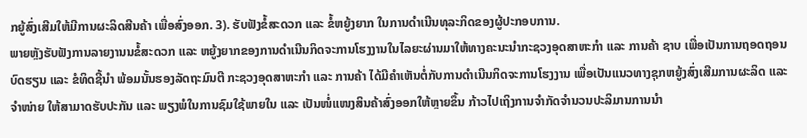ກຍູ້ສົ່ງເສີມໃຫ້ມີການຜະລິດສີນຄ້າ ເພື່ອສົ່ງອອກ. 3). ຮັບຟັງຂໍ້ສະດວກ ແລະ ຂໍ້ຫຍູ້ງຍາກ ໃນການດຳເນີນທຸລະກິດຂອງຜູ້ປະກອບການ.
ພາຍຫຼັງຮັບຟັງການລາຍງານນຂໍ້ສະດວກ ແລະ ຫຍູ້ງຍາກຂອງການດຳເນີນກິດຈະການໂຮງງານໃນໄລຍະຜ່ານມາໃຫ້ທາງຄະນະນຳກະຊວງອຸດສາຫະກຳ ແລະ ການຄ້າ ຊາບ ເພື່ອເປັນການຖອດຖອນບົດຮຽນ ແລະ ຂໍທິດຊີ້ນຳ ພ້ອມນັ້ນຮອງລັດຖະມົນຕີ ກະຊວງອຸດສາຫະກຳ ແລະ ການຄ້າ ໄດ້ມີຄຳເຫັນຕໍ່ກັບການດຳເນີນກິດຈະການໂຮງງານ ເພື່ອເປັນແນວທາງຊຸກຫຍູ້ງສົ່ງເສີມການຜະລິດ ແລະ ຈຳໜ່າຍ ໃຫ້ສາມາດຮັບປະກັນ ແລະ ພຽງພໍໃນການຊົມໃຊ້ພາຍໃນ ແລະ ເປັນໜໍ່ແໜງສິນຄ້າສົ່ງອອກໃຫ້ຫຼາຍຂຶ້ນ ກ້າວໄປເຖິງການຈຳກັດຈຳນວນປະລິມານການນຳ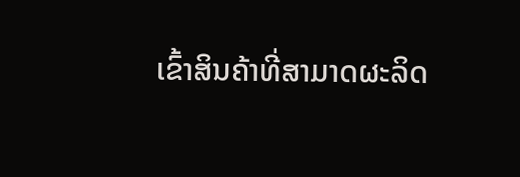ເຂົ້າສິນຄ້າທີ່ສາມາດຜະລິດ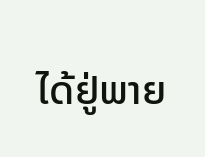ໄດ້ຢູ່ພາຍ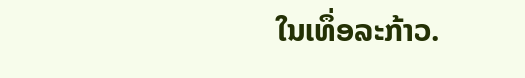ໃນເທຶ່ອລະກ້າວ.